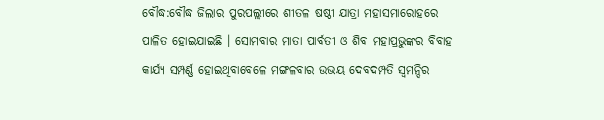ବୌଦ୍ଧ:ବୌଦ୍ଧ ଜିଲାର ପୁରପଲ୍ଲୀରେ ଶୀତଳ ଷଷ୍ଠୀ ଯାତ୍ରା ମହାସମାରୋହରେ ପାଳିତ ହୋଇଯାଇଛି । ସୋମବାର ମାତା ପାର୍ବତୀ ଓ ଶିବ ମହାପ୍ରଭୁଙ୍କର ବିବାହ କାର୍ଯ୍ୟ ସମ୍ପର୍ଣ୍ଣ ହୋଇଥିବାବେଳେ ମଙ୍ଗଳବାର ଉଭୟ ଦେବଦମ୍ପତି ସ୍ୱମନ୍ଦିର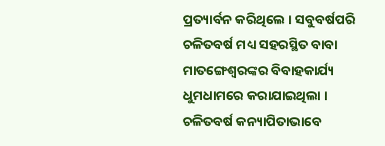ପ୍ରତ୍ୟାର୍ବନ କରିଥିଲେ । ସବୁବର୍ଷପରି ଚଳିତବର୍ଷ ମଧ୍ୟ ସହରସ୍ଥିତ ବାବା ମାତଙ୍ଗେଶ୍ୱରଙ୍କର ବିବାହକାର୍ଯ୍ୟ ଧୁମଧାମରେ କରାଯାଇଥିଲା । ଚଳିତବର୍ଷ କନ୍ୟାପିତାଭାବେ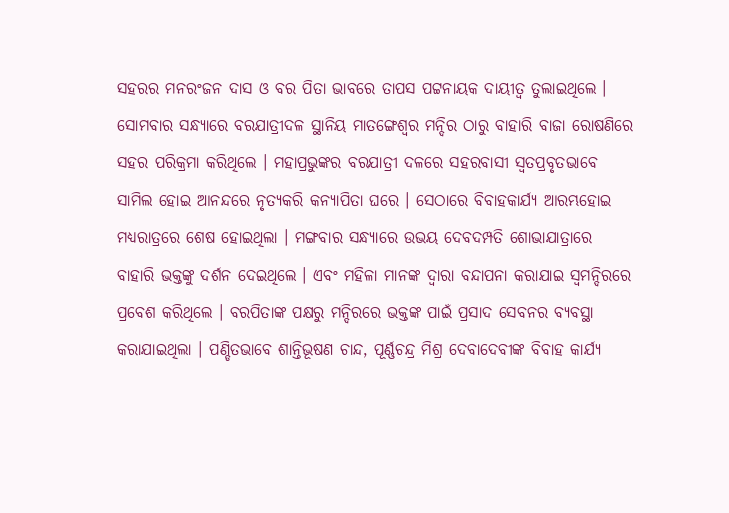ସହରର ମନରଂଜନ ଦାସ ଓ ବର ପିତା ଭାବରେ ତାପସ ପଟ୍ଟନାୟକ ଦାୟୀତ୍ୱ ତୁଲାଇଥିଲେ ।
ସୋମବାର ସନ୍ଧ୍ୟାରେ ବରଯାତ୍ରୀଦଳ ସ୍ଥାନିୟ ମାତଙ୍ଗେଶ୍ୱର ମନ୍ଦିର ଠାରୁ ବାହାରି ବାଜା ରୋଷଣିରେ ସହର ପରିକ୍ରମା କରିଥିଲେ । ମହାପ୍ରଭୁଙ୍କର ବରଯାତ୍ରୀ ଦଳରେ ସହରବାସୀ ସ୍ୱତପ୍ରବୃତଭାବେ ସାମିଲ ହୋଇ ଆନନ୍ଦରେ ନୃତ୍ୟକରି କନ୍ୟାପିତା ଘରେ । ସେଠାରେ ବିବାହକାର୍ଯ୍ୟ ଆରମ୍ଭହୋଇ ମଧ୍ୟରାତ୍ରରେ ଶେଷ ହୋଇଥିଲା । ମଙ୍ଗବାର ସନ୍ଧ୍ୟାରେ ଉଭୟ ଦେବଦମ୍ପତି ଶୋଭାଯାତ୍ରାରେ ବାହାରି ଭକ୍ତଙ୍କୁ ଦର୍ଶନ ଦେଇଥିଲେ । ଏବଂ ମହିଳା ମାନଙ୍କ ଦ୍ୱାରା ବନ୍ଦାପନା କରାଯାଇ ସ୍ୱମନ୍ଦିରରେ ପ୍ରବେଶ କରିଥିଲେ । ବରପିତାଙ୍କ ପକ୍ଷରୁ ମନ୍ଦିରରେ ଭକ୍ତଙ୍କ ପାଇଁ ପ୍ରସାଦ ସେବନର ବ୍ୟବସ୍ଥା କରାଯାଇଥିଲା । ପଣ୍ଡିତଭାବେ ଶାନ୍ତିଭୂଷଣ ଚାନ୍ଦ, ପୂର୍ଣ୍ଣଚନ୍ଦ୍ର ମିଶ୍ର ଦେବାଦେବୀଙ୍କ ବିବାହ କାର୍ଯ୍ୟ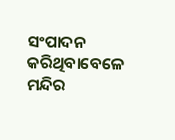ସଂପାଦନ କରିଥିବାବେଳେ ମନ୍ଦିର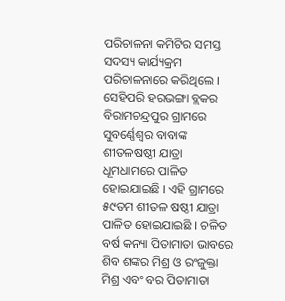ପରିଚାଳନା କମିଟିର ସମସ୍ତ ସଦସ୍ୟ କାର୍ଯ୍ୟକ୍ରମ ପରିଚାଳନାରେ କରିଥିଲେ ।
ସେହିପରି ହରଭଙ୍ଗା ବ୍ଲକର ବିରାମଚନ୍ଦ୍ରପୁର ଗ୍ରାମରେ ସୁବର୍ଣ୍ଣେଶ୍ୱର ବାବାଙ୍କ ଶୀତଳଷଷ୍ଠୀ ଯାତ୍ରା ଧୂମଧାମରେ ପାଳିତ ହୋଇଯାଇଛି । ଏହି ଗ୍ରାମରେ ୫୯ତମ ଶୀତଳ ଷଷ୍ଠୀ ଯାତ୍ରା ପାଳିତ ହୋଇଯାଇଛି । ଚଳିତ ବର୍ଷ କନ୍ୟା ପିତାମାତା ଭାବରେ ଶିବ ଶଙ୍କର ମିଶ୍ର ଓ ରଂଜୁକ୍ତା ମିଶ୍ର ଏବଂ ବର ପିତାମାତା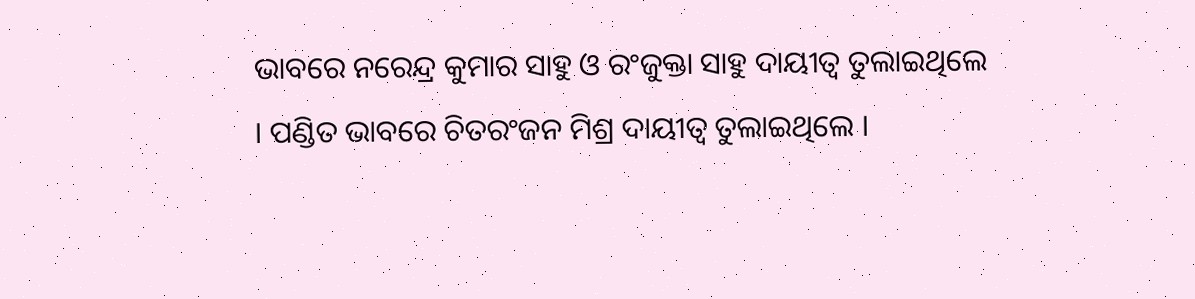ଭାବରେ ନରେନ୍ଦ୍ର କୁମାର ସାହୁ ଓ ରଂଜୁକ୍ତା ସାହୁ ଦାୟୀତ୍ୱ ତୁଲାଇଥିଲେ । ପଣ୍ଡିତ ଭାବରେ ଚିତରଂଜନ ମିଶ୍ର ଦାୟୀତ୍ୱ ତୁଲାଇଥିଲେ ।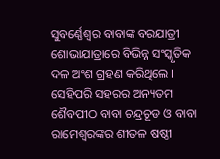ସୁବର୍ଣ୍ଣେଶ୍ୱର ବାବାଙ୍କ ବରଯାତ୍ରୀ ଶୋଭାଯାତ୍ରାରେ ବିଭିନ୍ନ ସଂସ୍କୃତିକ ଦଳ ଅଂଶ ଗ୍ରହଣ କରିଥିଲେ । ସେହିପରି ସହରର ଅନ୍ୟତମ ଶୈବପୀଠ ବାବା ଚନ୍ଦ୍ରଚୂଡ ଓ ବାବା ରାମେଶ୍ୱରଙ୍କର ଶୀତଳ ଷଷ୍ଠୀ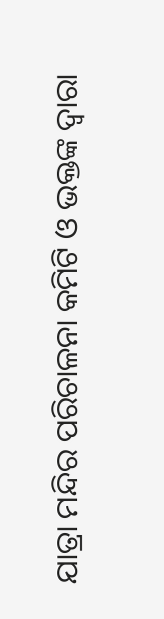ଯାତ୍ରା ମନ୍ଦିର ପରିଚାଳନା କମିଟି ଓ ଭକ୍ତଙ୍କ ଦ୍ୱାରା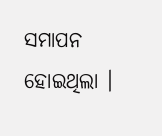ସମାପନ ହୋଇଥିଲା ।